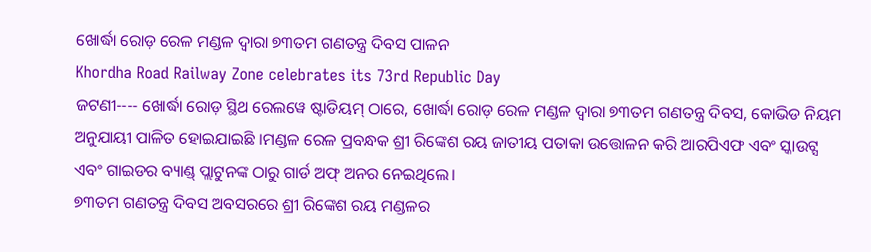ଖୋର୍ଦ୍ଧା ରୋଡ଼ ରେଳ ମଣ୍ଡଳ ଦ୍ୱାରା ୭୩ତମ ଗଣତନ୍ତ୍ର ଦିବସ ପାଳନ
Khordha Road Railway Zone celebrates its 73rd Republic Day
ଜଟଣୀ---- ଖୋର୍ଦ୍ଧା ରୋଡ଼ ସ୍ଥିଥ ରେଲୱେ ଷ୍ଟାଡିୟମ୍ ଠାରେ, ଖୋର୍ଦ୍ଧା ରୋଡ଼ ରେଳ ମଣ୍ଡଳ ଦ୍ୱାରା ୭୩ତମ ଗଣତନ୍ତ୍ର ଦିବସ, କୋଭିଡ ନିୟମ ଅନୁଯାୟୀ ପାଳିତ ହୋଇଯାଇଛି ।ମଣ୍ଡଳ ରେଳ ପ୍ରବନ୍ଧକ ଶ୍ରୀ ରିଙ୍କେଶ ରୟ ଜାତୀୟ ପତାକା ଉତ୍ତୋଳନ କରି ଆରପିଏଫ ଏବଂ ସ୍କାଉଟ୍ସ ଏବଂ ଗାଇଡର ବ୍ୟାଣ୍ଡ୍ ପ୍ଲାଟୁନଙ୍କ ଠାରୁ ଗାର୍ଡ ଅଫ୍ ଅନର ନେଇଥିଲେ।
୭୩ତମ ଗଣତନ୍ତ୍ର ଦିବସ ଅବସରରେ ଶ୍ରୀ ରିଙ୍କେଶ ରୟ ମଣ୍ଡଳର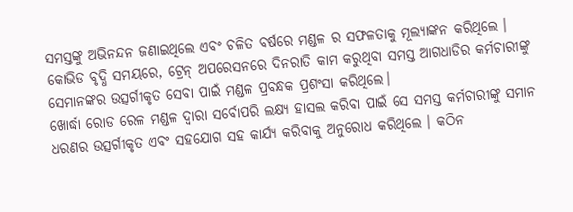ସମସ୍ତଙ୍କୁ ଅଭିନନ୍ଦନ ଜଣାଇଥିଲେ ଏବଂ ଚଳିତ ବର୍ଷରେ ମଣ୍ଡଳ ର ସଫଳତାକୁ ମୂଲ୍ୟାଙ୍କନ କରିଥିଲେ । କୋଭିଡ ବୃଦ୍ଧି ସମୟରେ, ଟ୍ରେନ୍ ଅପରେସନରେ ଦିନରାତି କାମ କରୁଥିବା ସମସ୍ତ ଆଗଧାଡିର କର୍ମଚାରୀଙ୍କୁ ସେମାନଙ୍କର ଉତ୍ସର୍ଗୀକୃତ ସେବା ପାଇଁ ମଣ୍ଡଳ ପ୍ରବନ୍ଧକ ପ୍ରଶଂସା କରିଥିଲେ।
ଖୋର୍ଦ୍ଧା ରୋଡ ରେଳ ମଣ୍ଡଳ ଦ୍ଵାରା ସର୍ବୋପରି ଲକ୍ଷ୍ୟ ହାସଲ କରିବା ପାଇଁ ସେ ସମସ୍ତ କର୍ମଚାରୀଙ୍କୁ ସମାନ ଧରଣର ଉତ୍ସର୍ଗୀକୃତ ଏବଂ ସହଯୋଗ ସହ କାର୍ଯ୍ୟ କରିବାକୁ ଅନୁରୋଧ କରିଥିଲେ । କଠିନ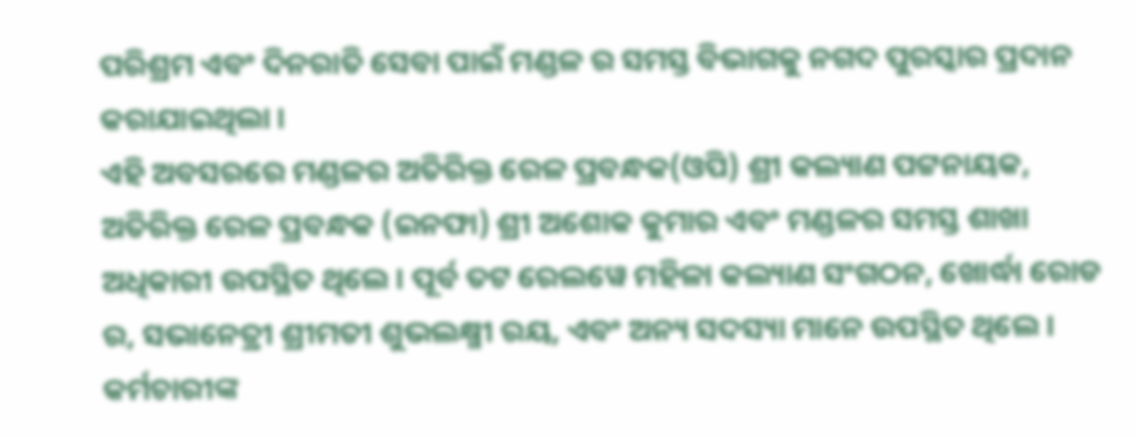ପରିଶ୍ରମ ଏବଂ ଦିନରାତି ସେବା ପାଇଁ ମଣ୍ଡଳ ର ସମସ୍ତ ବିଭାଗକୁ ନଗଦ ପୁରସ୍କାର ପ୍ରଦାନ କରାଯାଇଥିଲା ।
ଏହି ଅବସରରେ ମଣ୍ଡଳର ଅତିରିକ୍ତ ରେଳ ପ୍ରବନ୍ଧକ(ଓପି) ଶ୍ରୀ କଲ୍ୟାଣ ପଟ୍ଟନାୟକ, ଅତିରିକ୍ତ ରେଳ ପ୍ରବନ୍ଧକ (ଇନଫା) ଶ୍ରୀ ଅଶୋକ କୁମାର ଏବଂ ମଣ୍ଡଳର ସମସ୍ତ ଶାଖା ଅଧିକାରୀ ଉପସ୍ଥିତ ଥିଲେ । ପୂର୍ବ ତଟ ରେଲୱେ ମହିଳା କଲ୍ୟାଣ ସଂଗଠନ, ଖୋର୍ଦ୍ଧା ରୋଡ ର, ସଭାନେତ୍ରୀ ଶ୍ରୀମତୀ ଶୁଭଲକ୍ଷ୍ମୀ ରୟ, ଏବଂ ଅନ୍ୟ ସଦସ୍ୟା ମାନେ ଉପସ୍ଥିତ ଥିଲେ ।
କର୍ମଚାରୀଙ୍କ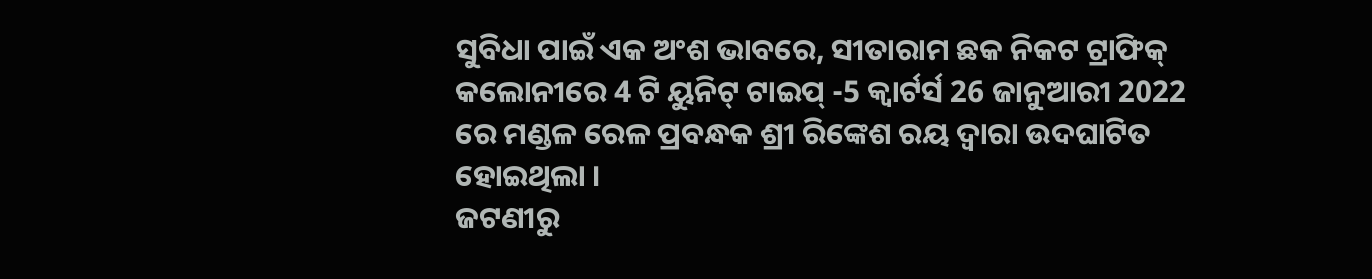ସୁବିଧା ପାଇଁ ଏକ ଅଂଶ ଭାବରେ, ସୀତାରାମ ଛକ ନିକଟ ଟ୍ରାଫିକ୍ କଲୋନୀରେ 4 ଟି ୟୁନିଟ୍ ଟାଇପ୍ -5 କ୍ୱାର୍ଟର୍ସ 26 ଜାନୁଆରୀ 2022 ରେ ମଣ୍ଡଳ ରେଳ ପ୍ରବନ୍ଧକ ଶ୍ରୀ ରିଙ୍କେଶ ରୟ ଦ୍ୱାରା ଉଦଘାଟିତ ହୋଇଥିଲା ।
ଜଟଣୀରୁ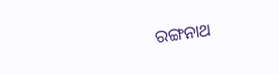ରଙ୍ଗନାଥ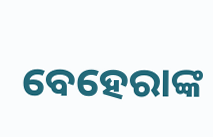ବେହେରାଙ୍କ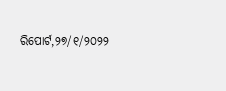ରିପୋର୍ଟ,୨୭/୧/୨୦୨୨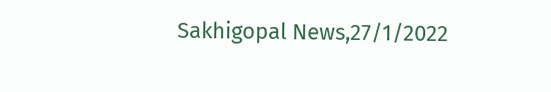Sakhigopal News,27/1/2022